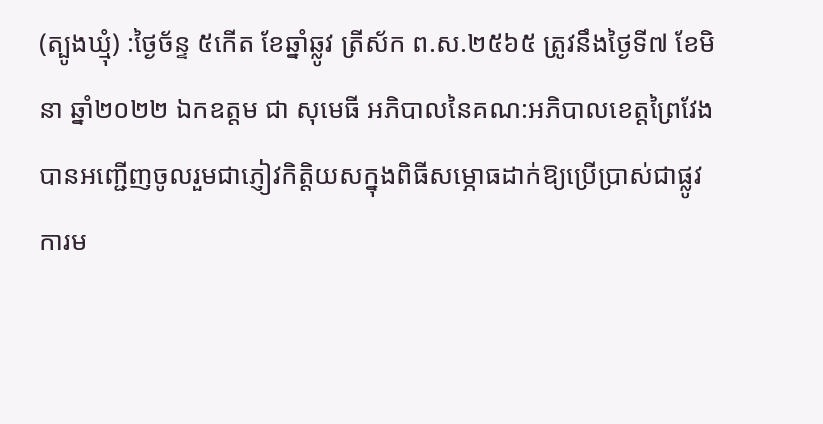(ត្បូងឃ្មុំ) :ថ្ងៃច័ន្ទ ៥កើត ខែឆ្នាំឆ្លូវ ត្រីស័ក ព.ស.២៥៦៥ ត្រូវនឹងថ្ងៃទី៧ ខែមិនា ឆ្នាំ២០២២ ឯកឧត្តម ជា សុមេធី អភិបាលនៃគណ:អភិបាលខេត្តព្រៃវែង បានអញ្ជើញចូលរួមជាភ្ញៀវកិត្តិយសក្នុងពិធីសម្ភោធដាក់ឱ្យប្រើប្រាស់ជាផ្លូវការម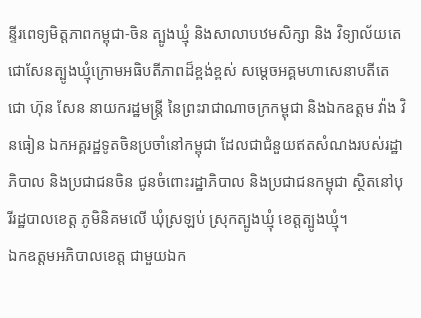ន្ទីរពេទ្យមិត្តភាពកម្ពុជា-ចិន ត្បូងឃ្មុំ និងសាលាបឋមសិក្សា និង វិទ្យាល័យតេជោសែនត្បូងឃ្មុំក្រោមអធិបតីភាពដ៏ខ្ពង់ខ្ពស់ សម្តេចអគ្គមហាសេនាបតីតេជោ ហ៊ុន សែន នាយករដ្ឋមន្ត្រី នៃព្រះរាជាណាចក្រកម្ពុជា និងឯកឧត្តម វ៉ាង វិនធៀន ឯកអគ្គរដ្ឋទូតចិនប្រចាំនៅកម្ពុជា ដែលជាជំនួយឥតសំណងរបស់រដ្ឋាភិបាល និងប្រជាជនចិន ជូនចំពោះរដ្ឋាភិបាល និងប្រជាជនកម្ពុជា ស្ថិតនៅបុរីរដ្ឋបាលខេត្ត ភូមិនិគមលើ ឃុំស្រឡប់ ស្រុកត្បូងឃ្មុំ ខេត្តត្បូងឃ្មុំ។
ឯកឧត្តមអភិបាលខេត្ត ជាមួយឯក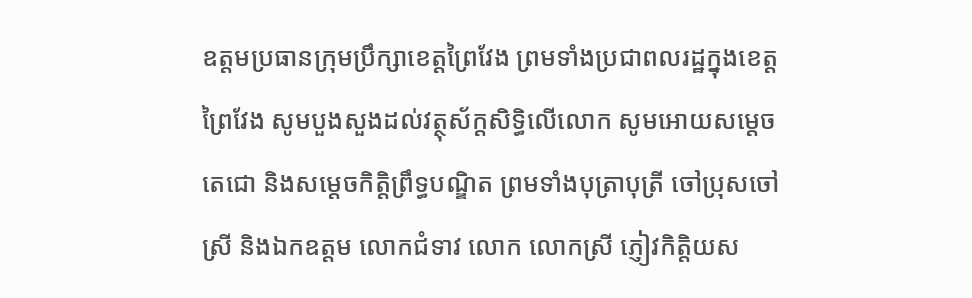ឧត្តមប្រធានក្រុមប្រឹក្សាខេត្តព្រៃវែង ព្រមទាំងប្រជាពលរដ្ឋក្នុងខេត្តព្រៃវែង សូមបួងសួងដល់វត្ថុស័ក្តសិទ្ធិលើលោក សូមអោយសម្តេចតេជោ និងសម្តេចកិត្តិព្រឹទ្ធបណ្ឌិត ព្រមទាំងបុត្រាបុត្រី ចៅប្រុសចៅស្រី និងឯកឧត្តម លោកជំទាវ លោក លោកស្រី ភ្ញៀវកិត្តិយស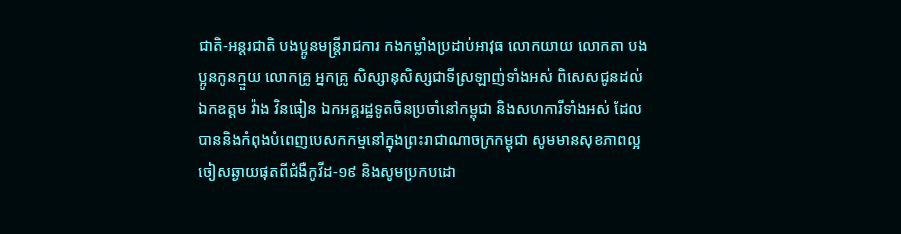ជាតិ-អន្តរជាតិ បងប្អូនមន្ត្រីរាជការ កងកម្លាំងប្រដាប់អាវុធ លោកយាយ លោកតា បងប្អូនកូនក្មួយ លោកគ្រូ អ្នកគ្រូ សិស្សានុសិស្សជាទីស្រឡាញ់ទាំងអស់ ពិសេសជូនដល់ ឯកឧត្តម វ៉ាង វិនធៀន ឯកអគ្គរដ្ឋទូតចិនប្រចាំនៅកម្ពុជា និងសហការីទាំងអស់ ដែលបាននិងកំពុងបំពេញបេសកកម្មនៅក្នុងព្រះរាជាណាចក្រកម្ពុជា សូមមានសុខភាពល្អ ចៀសឆ្ងាយផុតពីជំងឺកូវីដ-១៩ និងសូមប្រកបដោ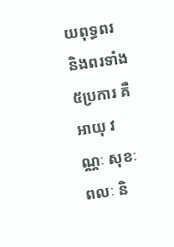យពុទ្ធពរ និងពរទាំង ៥ប្រការ គឺអាយុ វណ្ណៈ សុខៈ ពលៈ និ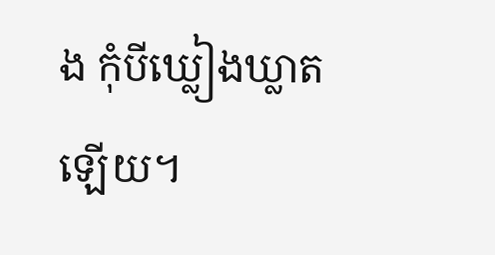ង កុំបីឃ្លៀងឃ្លាតឡើយ។